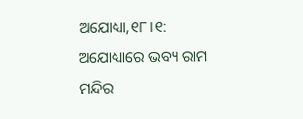ଅଯୋଧ୍ୟା,୧୮।୧: ଅଯୋଧ୍ୟାରେ ଭବ୍ୟ ରାମ ମନ୍ଦିର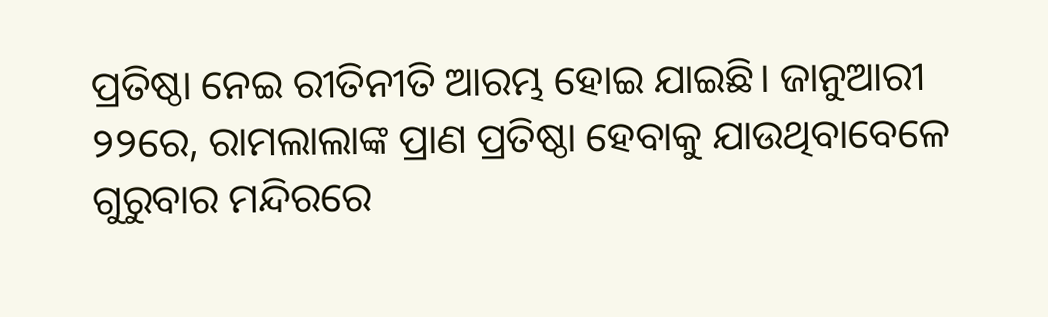ପ୍ରତିଷ୍ଠା ନେଇ ରୀତିନୀତି ଆରମ୍ଭ ହୋଇ ଯାଇଛି। ଜାନୁଆରୀ ୨୨ରେ, ରାମଲାଲାଙ୍କ ପ୍ରାଣ ପ୍ରତିଷ୍ଠା ହେବାକୁ ଯାଉଥିବାବେଳେ ଗୁରୁବାର ମନ୍ଦିରରେ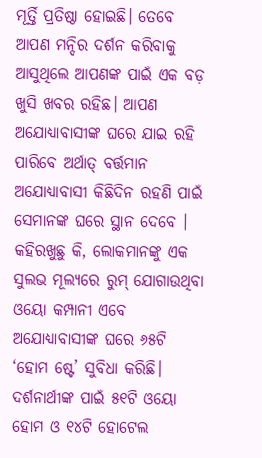ମୂର୍ତ୍ତି ପ୍ରତିଷ୍ଠା ହୋଇଛି। ତେବେ ଆପଣ ମନ୍ଦିର ଦର୍ଶନ କରିବାକୁ ଆସୁଥିଲେ ଆପଣଙ୍କ ପାଇଁ ଏକ ବଡ଼ ଖୁସି ଖବର ରହିଛ। ଆପଣ ଅଯୋଧ୍ୟାବାସୀଙ୍କ ଘରେ ଯାଇ ରହି ପାରିବେ ଅର୍ଥାତ୍ ବର୍ତ୍ତମାନ ଅଯୋଧ୍ୟାବାସୀ କିଛିଦିନ ରହଣି ପାଇଁ ସେମାନଙ୍କ ଘରେ ସ୍ଥାନ ଦେବେ ।
କହିରଖୁଛୁ କି, ଲୋକମାନଙ୍କୁ ଏକ ସୁଲଭ ମୂଲ୍ୟରେ ରୁମ୍ ଯୋଗାଉଥିବା ଓୟୋ କମ୍ପାନୀ ଏବେ ଅଯୋଧ୍ୟାବାସୀଙ୍କ ଘରେ ୬୫ଟି ‘ହୋମ ଷ୍ଟେ’ ସୁବିଧା କରିଛି। ଦର୍ଶନାର୍ଥୀଙ୍କ ପାଇଁ ୫୧ଟି ଓୟୋ ହୋମ ଓ ୧୪ଟି ହୋଟେଲ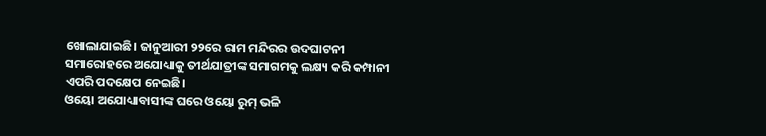ଖୋଲାଯାଇଛି। ଜାନୁଆରୀ ୨୨ରେ ରାମ ମନ୍ଦିରର ଉଦଘାଟନୀ ସମାରୋହରେ ଅଯୋଧ୍ୟାକୁ ତୀର୍ଥଯାତ୍ରୀଙ୍କ ସମାଗମକୁ ଲକ୍ଷ୍ୟ କରି କମ୍ପାନୀ ଏପରି ପଦକ୍ଷେପ ନେଇଛି।
ଓୟୋ ଅଯୋଧ୍ୟାବାସୀଙ୍କ ଘରେ ଓୟୋ ରୁମ୍ ଭଳି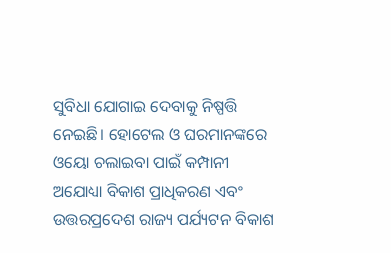ସୁବିଧା ଯୋଗାଇ ଦେବାକୁ ନିଷ୍ପତ୍ତି ନେଇଛି। ହୋଟେଲ ଓ ଘରମାନଙ୍କରେ ଓୟୋ ଚଲାଇବା ପାଇଁ କମ୍ପାନୀ ଅଯୋଧ୍ୟା ବିକାଶ ପ୍ରାଧିକରଣ ଏବଂ ଉତ୍ତରପ୍ରଦେଶ ରାଜ୍ୟ ପର୍ଯ୍ୟଟନ ବିକାଶ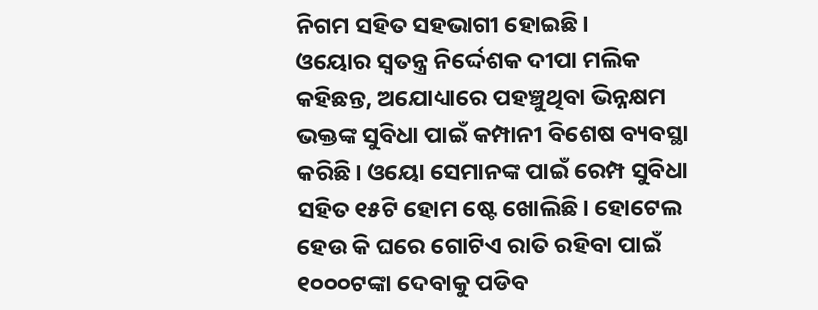ନିଗମ ସହିତ ସହଭାଗୀ ହୋଇଛି।
ଓୟୋର ସ୍ବତନ୍ତ୍ର ନିର୍ଦ୍ଦେଶକ ଦୀପା ମଲିକ କହିଛନ୍ତ, ଅଯୋଧ୍ୟାରେ ପହଞ୍ଚୁଥିବା ଭିନ୍ନକ୍ଷମ ଭକ୍ତଙ୍କ ସୁବିଧା ପାଇଁ କମ୍ପାନୀ ବିଶେଷ ବ୍ୟବସ୍ଥା କରିଛି। ଓୟୋ ସେମାନଙ୍କ ପାଇଁ ରେମ୍ପ ସୁବିଧା ସହିତ ୧୫ଟି ହୋମ ଷ୍ଟେ ଖୋଲିଛି। ହୋଟେଲ ହେଉ କି ଘରେ ଗୋଟିଏ ରାତି ରହିବା ପାଇଁ ୧୦୦୦ଟଙ୍କା ଦେବାକୁ ପଡିବ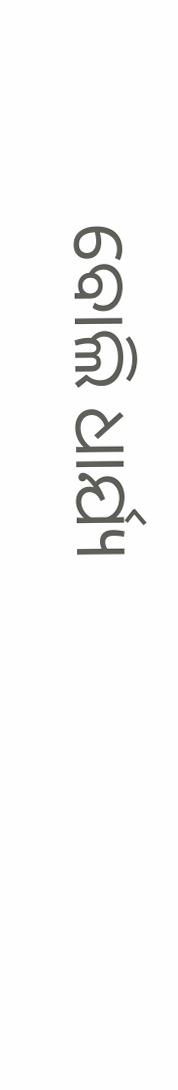ବୋଲି ଧାର୍ଯ୍ୟ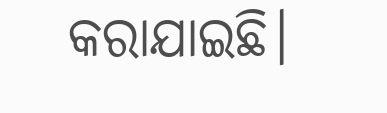କରାଯାଇଛି।